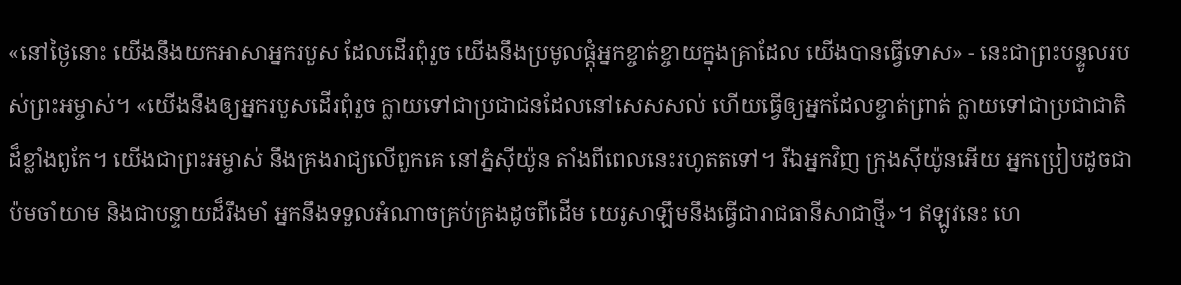«នៅថ្ងៃនោះ យើងនឹងយកអាសាអ្នករបួស ដែលដើរពុំរួច យើងនឹងប្រមូលផ្ដុំអ្នកខ្ចាត់ខ្ចាយក្នុងគ្រាដែល យើងបានធ្វើទោស» - នេះជាព្រះបន្ទូលរបស់ព្រះអម្ចាស់។ «យើងនឹងឲ្យអ្នករបួសដើរពុំរួច ក្លាយទៅជាប្រជាជនដែលនៅសេសសល់ ហើយធ្វើឲ្យអ្នកដែលខ្ចាត់ព្រាត់ ក្លាយទៅជាប្រជាជាតិដ៏ខ្លាំងពូកែ។ យើងជាព្រះអម្ចាស់ នឹងគ្រងរាជ្យលើពួកគេ នៅភ្នំស៊ីយ៉ូន តាំងពីពេលនេះរហូតតទៅ។ រីឯអ្នកវិញ ក្រុងស៊ីយ៉ូនអើយ អ្នកប្រៀបដូចជាប៉មចាំយាម និងជាបន្ទាយដ៏រឹងមាំ អ្នកនឹងទទួលអំណាចគ្រប់គ្រងដូចពីដើម យេរូសាឡឹមនឹងធ្វើជារាជធានីសាជាថ្មី»។ ឥឡូវនេះ ហេ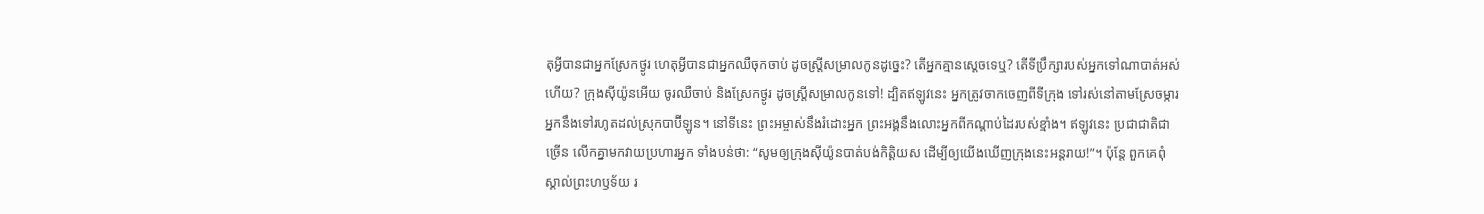តុអ្វីបានជាអ្នកស្រែកថ្ងូរ ហេតុអ្វីបានជាអ្នកឈឺចុកចាប់ ដូចស្ត្រីសម្រាលកូនដូច្នេះ? តើអ្នកគ្មានស្ដេចទេឬ? តើទីប្រឹក្សារបស់អ្នកទៅណាបាត់អស់ហើយ? ក្រុងស៊ីយ៉ូនអើយ ចូរឈឺចាប់ និងស្រែកថ្ងូរ ដូចស្ត្រីសម្រាលកូនទៅ! ដ្បិតឥឡូវនេះ អ្នកត្រូវចាកចេញពីទីក្រុង ទៅរស់នៅតាមស្រែចម្ការ អ្នកនឹងទៅរហូតដល់ស្រុកបាប៊ីឡូន។ នៅទីនេះ ព្រះអម្ចាស់នឹងរំដោះអ្នក ព្រះអង្គនឹងលោះអ្នកពីកណ្ដាប់ដៃរបស់ខ្មាំង។ ឥឡូវនេះ ប្រជាជាតិជាច្រើន លើកគ្នាមកវាយប្រហារអ្នក ទាំងបន់ថា: “សូមឲ្យក្រុងស៊ីយ៉ូនបាត់បង់កិត្តិយស ដើម្បីឲ្យយើងឃើញក្រុងនេះអន្តរាយ!”។ ប៉ុន្តែ ពួកគេពុំស្គាល់ព្រះហឫទ័យ រ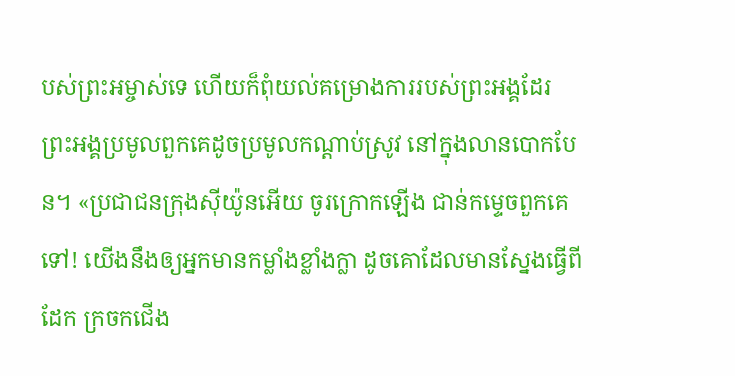បស់ព្រះអម្ចាស់ទេ ហើយក៏ពុំយល់គម្រោងការរបស់ព្រះអង្គដែរ ព្រះអង្គប្រមូលពួកគេដូចប្រមូលកណ្ដាប់ស្រូវ នៅក្នុងលានបោកបែន។ «ប្រជាជនក្រុងស៊ីយ៉ូនអើយ ចូរក្រោកឡើង ជាន់កម្ទេចពួកគេទៅ! យើងនឹងឲ្យអ្នកមានកម្លាំងខ្លាំងក្លា ដូចគោដែលមានស្នែងធ្វើពីដែក ក្រចកជើង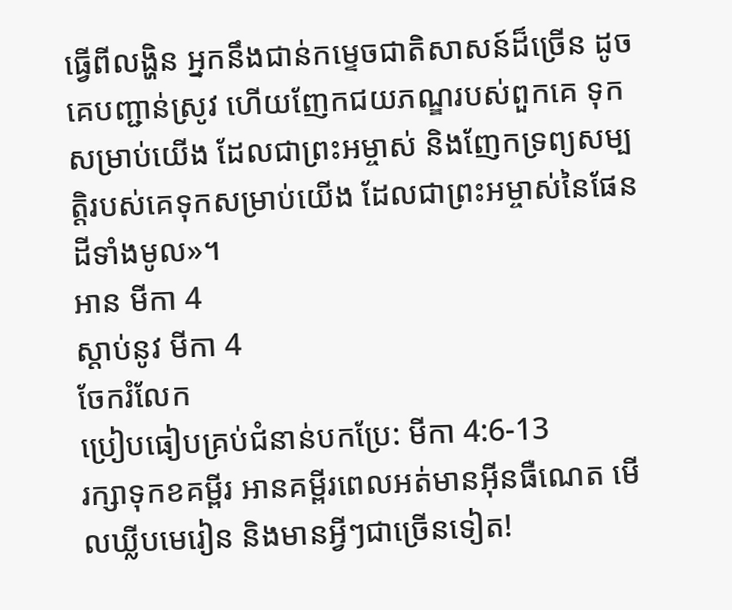ធ្វើពីលង្ហិន អ្នកនឹងជាន់កម្ទេចជាតិសាសន៍ដ៏ច្រើន ដូចគេបញ្ជាន់ស្រូវ ហើយញែកជយភណ្ឌរបស់ពួកគេ ទុកសម្រាប់យើង ដែលជាព្រះអម្ចាស់ និងញែកទ្រព្យសម្បត្តិរបស់គេទុកសម្រាប់យើង ដែលជាព្រះអម្ចាស់នៃផែនដីទាំងមូល»។
អាន មីកា 4
ស្ដាប់នូវ មីកា 4
ចែករំលែក
ប្រៀបធៀបគ្រប់ជំនាន់បកប្រែ: មីកា 4:6-13
រក្សាទុកខគម្ពីរ អានគម្ពីរពេលអត់មានអ៊ីនធឺណេត មើលឃ្លីបមេរៀន និងមានអ្វីៗជាច្រើនទៀត!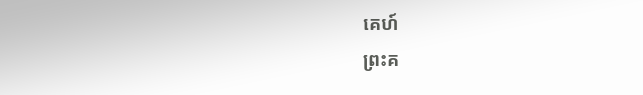គេហ៍
ព្រះគ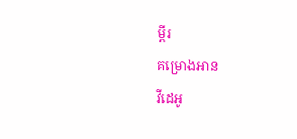ម្ពីរ
គម្រោងអាន
វីដេអូ